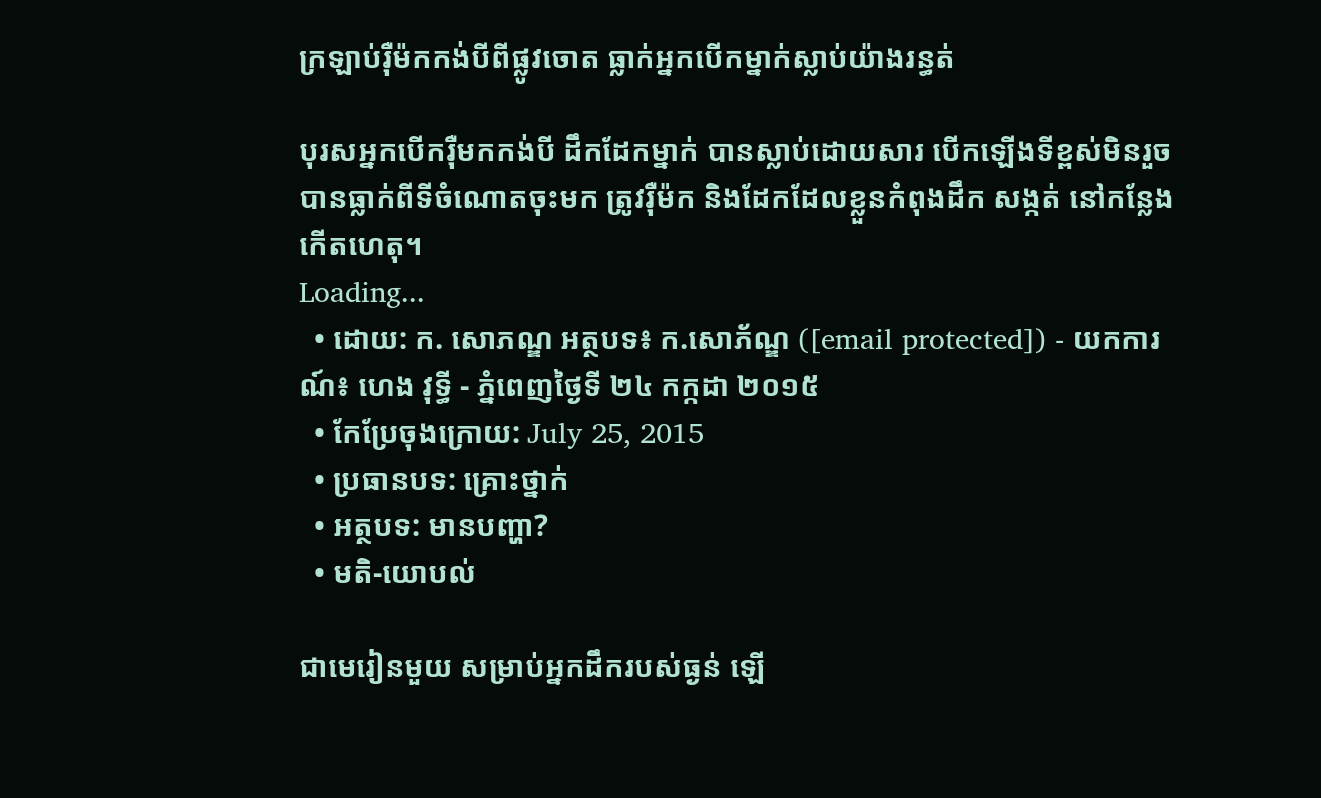ក្រឡាប់រ៉ឺម៉កកង់បីពីផ្លូវចោត ធ្លាក់អ្នកបើកម្នាក់ស្លាប់យ៉ាងរន្ធត់

បុរសអ្នកបើករ៉ឺមកកង់បី ដឹកដែកម្នាក់ បានស្លាប់ដោយសារ បើកឡើងទីខ្ពស់មិនរួច បានធ្លាក់ពីទីចំណោតចុះមក ត្រូវរ៉ឺម៉ក និងដែកដែលខ្លួនកំពុងដឹក សង្កត់ នៅកន្លែងកើតហេតុ។
Loading...
  • ដោយ: ក. សោភណ្ឌ អត្ថបទ៖ ក.សោភ័ណ្ឌ ([email protected]) - យកការណ៍៖ ហេង វុទ្ធី - ភ្នំពេញថ្ងៃទី ២៤ កក្កដា ២០១៥
  • កែប្រែចុងក្រោយ: July 25, 2015
  • ប្រធានបទ: គ្រោះថ្នាក់
  • អត្ថបទ: មានបញ្ហា?
  • មតិ-យោបល់

ជាមេរៀនមួយ សម្រាប់អ្នកដឹករបស់ធ្ងន់ ឡើ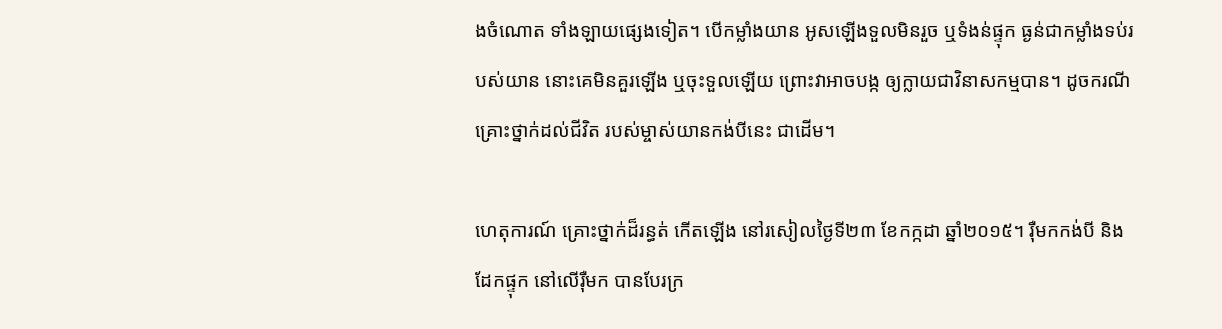ងចំណោត ទាំងឡាយផ្សេងទៀត។ បើកម្លាំងយាន អូសឡើងទួលមិនរួច ឬទំងន់ផ្ទុក ធ្ងន់ជាកម្លាំងទប់របស់យាន នោះគេមិនគួរឡើង ឬចុះទួលឡើយ ព្រោះវាអាចបង្ក ឲ្យក្លាយជាវិនាសកម្មបាន។ ដូចករណីគ្រោះថ្នាក់ដល់ជីវិត របស់ម្ចាស់យានកង់បីនេះ ជាដើម។

ហេតុការណ៍ គ្រោះថ្នាក់ដ៏រន្ធត់ កើតឡើង នៅរសៀលថ្ងៃទី២៣ ខែកក្កដា ឆ្នាំ២០១៥។ រ៉ឺមកកង់បី និងដែកផ្ទុក នៅលើរ៉ឺមក បានបែរក្រ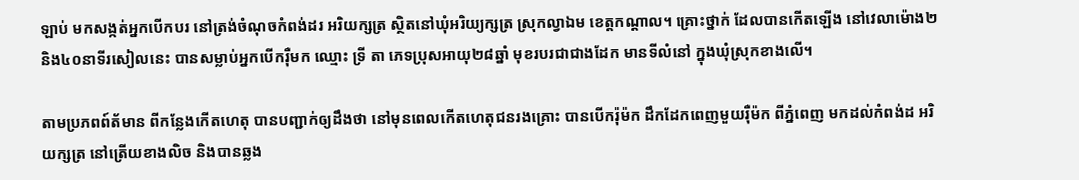ឡាប់ មកសង្កត់អ្នកបើកបរ នៅត្រង់ចំណុចកំពង់ដរ អរិយក្សត្រ ស្ថិតនៅឃុំអរិយ្យក្សត្រ ស្រុកល្វាឯម ខេត្តកណ្តាល។ គ្រោះថ្នាក់ ដែលបានកើតឡើង នៅវេលាម៉ោង២ និង៤០នាទីរសៀលនេះ បានសម្លាប់អ្នកបើករ៉ឺមក ឈ្មោះ ទ្រី តា ភេទប្រុសអាយុ២៨ឆ្នាំ មុខរបរជាជាងដែក មានទីលំនៅ ក្នុងឃុំស្រុកខាងលើ។

តាមប្រភពព៍ត័មាន ពីកន្លែងកើតហេតុ បានបញ្ជាក់ឲ្យដឹងថា នៅមុនពេលកើតហេតុជនរងគ្រោះ បានបើករ៉ុម៉ក ដឹកដែកពេញមួយរ៉ឺម៉ក ពីភ្នំពេញ មកដល់កំពង់ដ អរិយក្សត្រ នៅត្រើយខាងលិច និងបានឆ្លង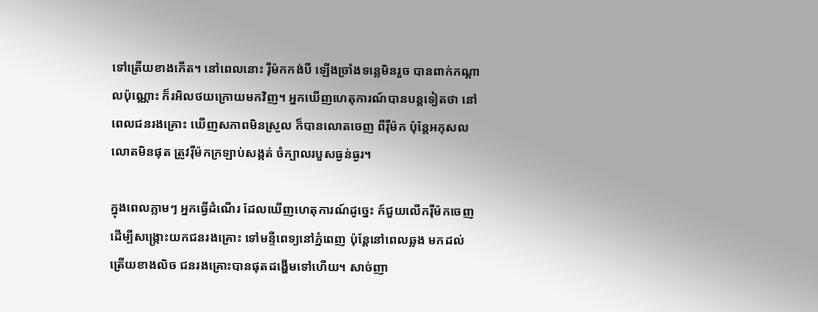ទៅត្រើយខាងកើត។ នៅពេលនោះ រ៉ឺម៉កកង់បី ឡើងច្រាំងទន្លេមិនរួច បានពាក់កណ្តាលប៉ុណ្ណោះ ក៏រអិលថយក្រោយមកវិញ។ អ្នកឃើញហេតុការណ៍បានបន្តទៀតថា នៅពេលជនរងគ្រោះ ឃើញសភាពមិនស្រួល ក៏បានលោតចេញ ពីរ៉ឺម៉ក ប៉ុន្តែអកុសល លោតមិនផុត ត្រូវរ៉ឺម៉កក្រឡាប់សង្កត់ ចំក្បាលរបួសធ្ងន់ធ្ងរ។

ក្នុងពេលភ្លាមៗ អ្នកធ្វើដំណើរ ដែលឃើញហេតុការណ៍ដូច្នេះ ក៍ជួយលើករ៉ឺម៉កចេញ ដើម្បីសង្ក្រោះយកជនរងគ្រោះ ទៅមន្ទីពេទ្យនៅភ្នំពេញ ប៉ុន្តែនៅពេលឆ្លង មកដល់ត្រើយខាងលិច ជនរងគ្រោះបានផុតដង្ហើមទៅហើយ។ សាច់ញា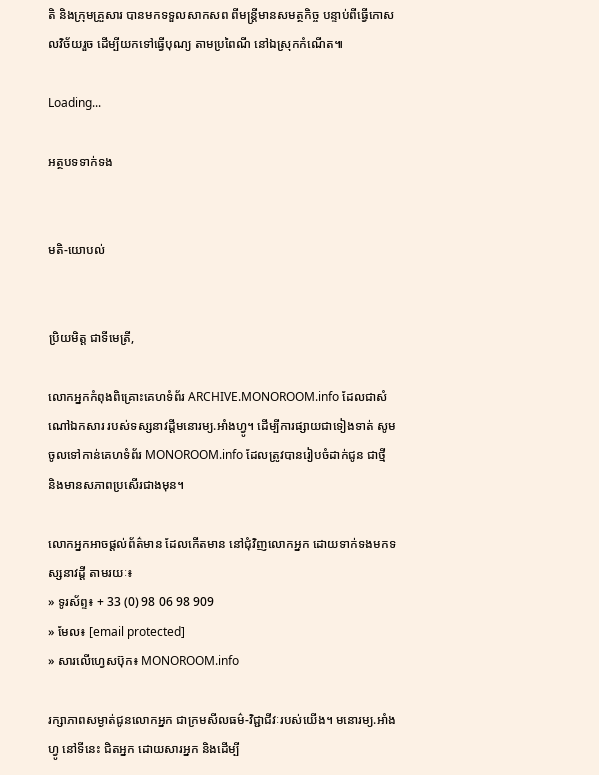តិ និងក្រុមគ្រួសារ បានមកទទួលសាកសព ពីមន្រ្តីមានសមត្ថកិច្ច បន្ទាប់ពីធ្វើកោសលវិច័យរួច ដើម្បីយកទៅធ្វើបុណ្យ តាមប្រពៃណី នៅឯស្រុកកំណើត៕

Loading...

អត្ថបទទាក់ទង


មតិ-យោបល់


ប្រិយមិត្ត ជាទីមេត្រី,

លោកអ្នកកំពុងពិគ្រោះគេហទំព័រ ARCHIVE.MONOROOM.info ដែលជាសំណៅឯកសារ របស់ទស្សនាវដ្ដីមនោរម្យ.អាំងហ្វូ។ ដើម្បីការផ្សាយជាទៀងទាត់ សូមចូលទៅកាន់គេហទំព័រ MONOROOM.info ដែលត្រូវបានរៀបចំដាក់ជូន ជាថ្មី និងមានសភាពប្រសើរជាងមុន។

លោកអ្នកអាចផ្ដល់ព័ត៌មាន ដែលកើតមាន នៅជុំវិញលោកអ្នក ដោយទាក់ទងមកទស្សនាវដ្ដី តាមរយៈ៖
» ទូរស័ព្ទ៖ + 33 (0) 98 06 98 909
» មែល៖ [email protected]
» សារលើហ្វេសប៊ុក៖ MONOROOM.info

រក្សាភាពសម្ងាត់ជូនលោកអ្នក ជាក្រមសីលធម៌-វិជ្ជាជីវៈរបស់យើង។ មនោរម្យ.អាំងហ្វូ នៅទីនេះ ជិតអ្នក ដោយសារអ្នក និងដើម្បី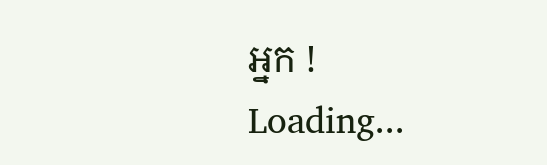អ្នក !
Loading...